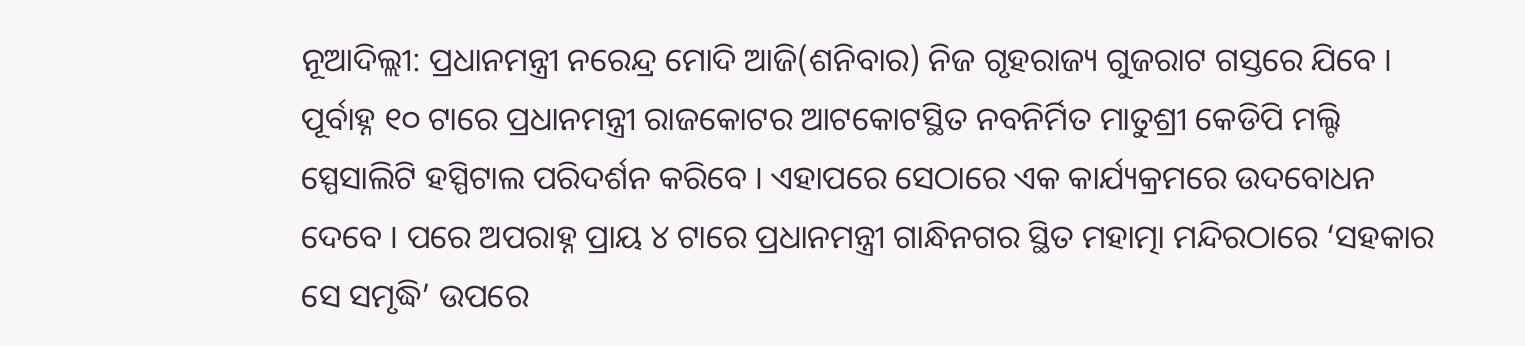ନୂଆଦିଲ୍ଲୀ: ପ୍ରଧାନମନ୍ତ୍ରୀ ନରେନ୍ଦ୍ର ମୋଦି ଆଜି(ଶନିବାର) ନିଜ ଗୃହରାଜ୍ୟ ଗୁଜରାଟ ଗସ୍ତରେ ଯିବେ । ପୂର୍ବାହ୍ନ ୧୦ ଟାରେ ପ୍ରଧାନମନ୍ତ୍ରୀ ରାଜକୋଟର ଆଟକୋଟସ୍ଥିତ ନବନିର୍ମିତ ମାତୁଶ୍ରୀ କେଡିପି ମଲ୍ଟି ସ୍ପେସାଲିଟି ହସ୍ପିଟାଲ ପରିଦର୍ଶନ କରିବେ । ଏହାପରେ ସେଠାରେ ଏକ କାର୍ଯ୍ୟକ୍ରମରେ ଉଦବୋଧନ ଦେବେ । ପରେ ଅପରାହ୍ନ ପ୍ରାୟ ୪ ଟାରେ ପ୍ରଧାନମନ୍ତ୍ରୀ ଗାନ୍ଧିନଗର ସ୍ଥିତ ମହାତ୍ମା ମନ୍ଦିରଠାରେ ‘ସହକାର ସେ ସମୃଦ୍ଧି’ ଉପରେ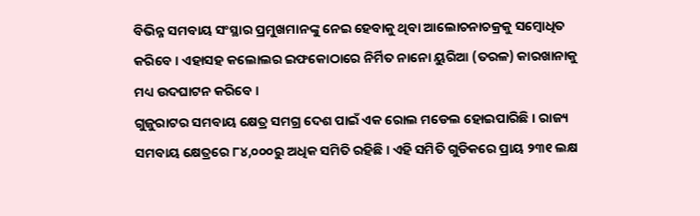ବିଭିନ୍ନ ସମବାୟ ସଂସ୍ଥାର ପ୍ରମୁଖମାନଙ୍କୁ ନେଇ ହେବାକୁ ଥିବା ଆଲୋଚନାଚକ୍ରକୁ ସମ୍ବୋଧିତ କରିବେ । ଏହାସହ କଲୋଲର ଇଫକୋଠାରେ ନିର୍ମିତ ନାନୋ ୟୁରିଆ (ତରଳ) କାରଖାନାକୁ ମଧ୍ୟ ଉଦଘାଟନ କରିବେ ।
ଗୁଜୁରାଟର ସମବାୟ କ୍ଷେତ୍ର ସମଗ୍ର ଦେଶ ପାଇଁ ଏକ ରୋଲ ମଡେଲ ହୋଇପାରିଛି । ରାଜ୍ୟ ସମବାୟ କ୍ଷେତ୍ରରେ ୮୪,୦୦୦ରୁ ଅଧିକ ସମିତି ରହିଛି । ଏହି ସମିତି ଗୁଡିକରେ ପ୍ରାୟ ୨୩୧ ଲକ୍ଷ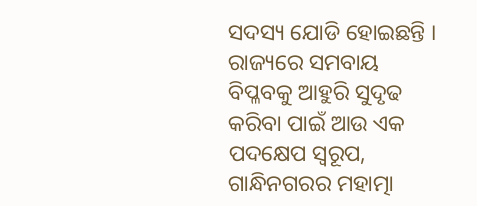ସଦସ୍ୟ ଯୋଡି ହୋଇଛନ୍ତି । ରାଜ୍ୟରେ ସମବାୟ ବିପ୍ଳବକୁ ଆହୁରି ସୁଦୃଢ କରିବା ପାଇଁ ଆଉ ଏକ ପଦକ୍ଷେପ ସ୍ବରୂପ, ଗାନ୍ଧିନଗରର ମହାତ୍ମା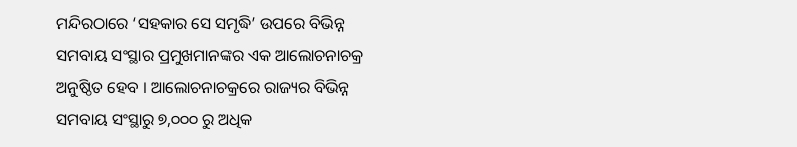ମନ୍ଦିରଠାରେ ‘ସହକାର ସେ ସମୃଦ୍ଧି’ ଉପରେ ବିଭିନ୍ନ ସମବାୟ ସଂସ୍ଥାର ପ୍ରମୁଖମାନଙ୍କର ଏକ ଆଲୋଚନାଚକ୍ର ଅନୁଷ୍ଠିତ ହେବ । ଆଲୋଚନାଚକ୍ରରେ ରାଜ୍ୟର ବିଭିନ୍ନ ସମବାୟ ସଂସ୍ଥାରୁ ୭,୦୦୦ ରୁ ଅଧିକ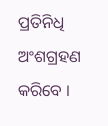ପ୍ରତିନିଧି ଅଂଶଗ୍ରହଣ କରିବେ ।